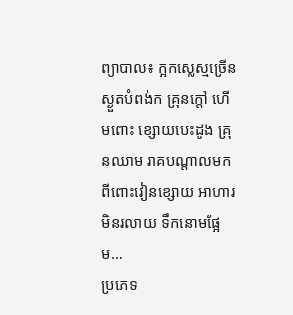ព្យាបាល៖ ក្អកស្លេស្មច្រើន ស្ងួតបំពង់ក គ្រុនក្ដៅ ហើមពោះ ខ្សោយបេះដូង គ្រុនឈាម រាគបណ្តាលមកពីពោះវៀនខ្សោយ អាហារមិនរលាយ ទឹកនោមផ្អែម…
ប្រភេទ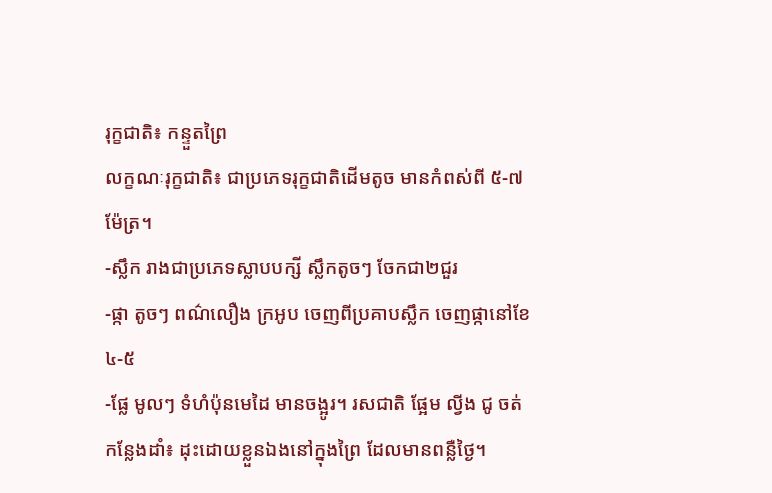រុក្ខជាតិ៖ កន្ទួតព្រៃ
លក្ខណៈរុក្ខជាតិ៖ ជាប្រភេទរុក្ខជាតិដើមតូច មានកំពស់ពី ៥-៧ម៉ែត្រ។
-ស្លឹក រាងជាប្រភេទស្លាបបក្សី ស្លឹកតូចៗ ចែកជា២ជួរ
-ផ្កា តូចៗ ពណ៌លឿង ក្រអូប ចេញពីប្រគាបស្លឹក ចេញផ្កានៅខែ ៤-៥
-ផ្លែ មូលៗ ទំហំប៉ុនមេដៃ មានចង្អូរ។ រសជាតិ ផ្អែម ល្វីង ជូ ចត់
កន្លែងដាំ៖ ដុះដោយខ្លួនឯងនៅក្នុងព្រៃ ដែលមានពន្លឺថ្ងៃ។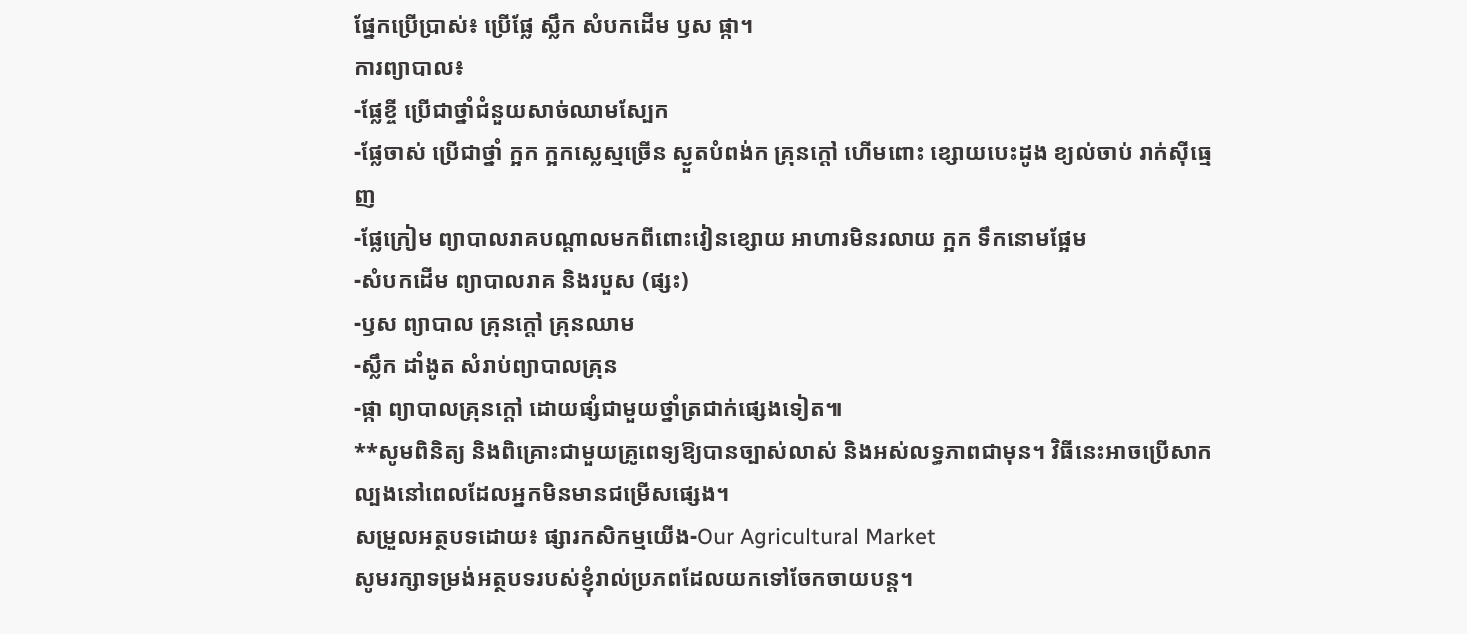ផ្នែកប្រើប្រាស់៖ ប្រើផ្លែ ស្លឹក សំបកដើម ឫស ផ្កា។
ការព្យាបាល៖
-ផ្លែខ្ចី ប្រើជាថ្នាំជំនួយសាច់ឈាមស្បែក
-ផ្លែចាស់ ប្រើជាថ្នាំ ក្អក ក្អកស្លេស្មច្រើន ស្ងួតបំពង់ក គ្រុនក្ដៅ ហើមពោះ ខ្សោយបេះដូង ខ្យល់ចាប់ រាក់ស៊ីធ្មេញ
-ផ្លែក្រៀម ព្យាបាលរាគបណ្តាលមកពីពោះវៀនខ្សោយ អាហារមិនរលាយ ក្អក ទឹកនោមផ្អែម
-សំបកដើម ព្យាបាលរាគ និងរបួស (ផ្សះ)
-ឫស ព្យាបាល គ្រុនក្ដៅ គ្រុនឈាម
-ស្លឹក ដាំងូត សំរាប់ព្យាបាលគ្រុន
-ផ្កា ព្យាបាលគ្រុនក្ដៅ ដោយផ្សំជាមួយថ្នាំត្រជាក់ផ្សេងទៀត៕
**សូមពិនិត្យ និងពិគ្រោះជាមួយគ្រូពេទ្យឱ្យបានច្បាស់លាស់ និងអស់លទ្ធភាពជាមុន។ វិធីនេះអាចប្រើសាកល្បងនៅពេលដែលអ្នកមិនមានជម្រើសផ្សេង។
សម្រួលអត្ថបទដោយ៖ ផ្សារកសិកម្មយើង-Our Agricultural Market
សូមរក្សាទម្រង់អត្ថបទរបស់ខ្ញុំរាល់ប្រភពដែលយកទៅចែកចាយបន្ត។